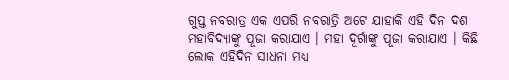ଗୁପ୍ତ ନବରାତ୍ର ଏକ ଏପରି ନବରାତ୍ରି ଅଟେ ଯାହାକି ଏହି ଦିନ ଦଶ ମହାବିଦ୍ୟାଙ୍କୁ ପୂଜା କରାଯାଏ । ମହା ଦୂର୍ଗାଙ୍କୁ ପୂଜା କରାଯାଏ । କିଛି ଲୋକ ଏହିଦିନ ସାଧନା ମଧ୍ୟ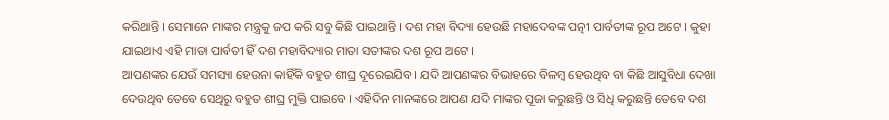କରିଥାନ୍ତି । ସେମାନେ ମାଙ୍କର ମନ୍ତ୍ରକୁ ଜପ କରି ସବୁ କିଛି ପାଇଥାନ୍ତି । ଦଶ ମହା ବିଦ୍ୟା ହେଉଛି ମହାଦେବଙ୍କ ପତ୍ନୀ ପାର୍ବତୀଙ୍କ ରୂପ ଅଟେ । କୁହା ଯାଇଥାଏ ଏହି ମାତା ପାର୍ବତୀ ହିଁ ଦଶ ମହାବିଦ୍ୟାର ମାତା ସତୀଙ୍କର ଦଶ ରୂପ ଅଟେ ।
ଆପଣଙ୍କର ଯେଉଁ ସମସ୍ୟା ହେଉନା କାହିଁକି ବହୁତ ଶୀଘ୍ର ଦୂରେଇଯିବ । ଯଦି ଆପଣଙ୍କର ବିଭାହରେ ବିଳମ୍ବ ହେଉଥିବ ବା କିଛି ଆସୁବିଧା ଦେଖା ଦେଉଥିବ ତେବେ ସେଥିରୁ ବହୁତ ଶୀଘ୍ର ମୁକ୍ତି ପାଇବେ । ଏହିଦିନ ମାନଙ୍କରେ ଆପଣ ଯଦି ମାଙ୍କର ପୂଜା କରୁଛନ୍ତି ଓ ସିଧି କରୁଛନ୍ତି ତେବେ ଦଶ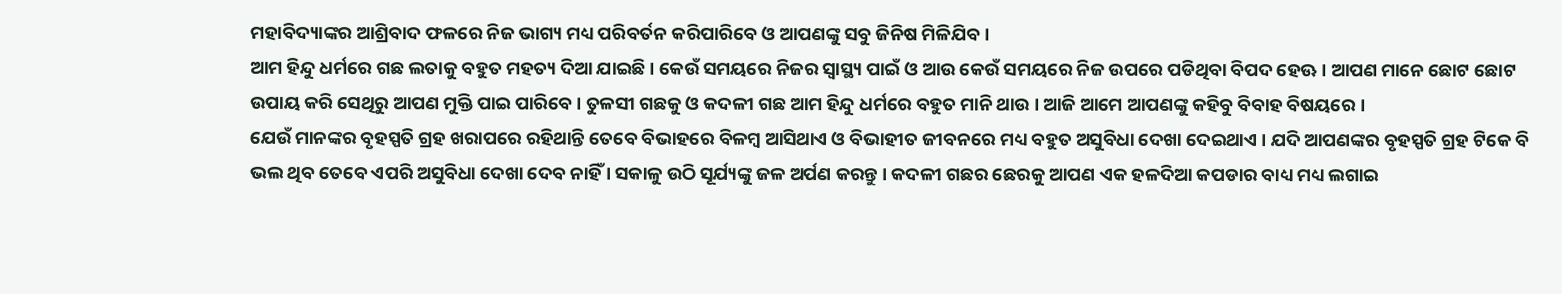ମହାବିଦ୍ୟାଙ୍କର ଆଶ୍ରିବାଦ ଫଳରେ ନିଜ ଭାଗ୍ୟ ମଧ୍ୟ ପରିବର୍ତନ କରିପାରିବେ ଓ ଆପଣଙ୍କୁ ସବୁ ଜିନିଷ ମିଳିଯିବ ।
ଆମ ହିନ୍ଦୁ ଧର୍ମରେ ଗଛ ଲତାକୁ ବହୁତ ମହତ୍ୟ ଦିଆ ଯାଇଛି । କେଉଁ ସମୟରେ ନିଜର ସ୍ୱାସ୍ଥ୍ୟ ପାଇଁ ଓ ଆଉ କେଉଁ ସମୟରେ ନିଜ ଉପରେ ପଡିଥିବା ବିପଦ ହେଊ । ଆପଣ ମାନେ ଛୋଟ ଛୋଟ ଉପାୟ କରି ସେଥିରୁ ଆପଣ ମୁକ୍ତି ପାଇ ପାରିବେ । ତୁଳସୀ ଗଛକୁ ଓ କଦଳୀ ଗଛ ଆମ ହିନ୍ଦୁ ଧର୍ମରେ ବହୁତ ମାନି ଥାଉ । ଆଜି ଆମେ ଆପଣଙ୍କୁ କହିବୁ ବିବାହ ବିଷୟରେ ।
ଯେଉଁ ମାନଙ୍କର ବୃହସ୍ପତି ଗ୍ରହ ଖରାପରେ ରହିଥାନ୍ତି ତେବେ ବିଭାହରେ ବିଳମ୍ବ ଆସିଥାଏ ଓ ବିଭାହୀତ ଜୀବନରେ ମଧ୍ୟ ବହୁତ ଅସୁବିଧା ଦେଖା ଦେଇଥାଏ । ଯଦି ଆପଣଙ୍କର ବୃହସ୍ପତି ଗ୍ରହ ଟିକେ ବି ଭଲ ଥିବ ତେବେ ଏପରି ଅସୁବିଧା ଦେଖା ଦେବ ନାହିଁ । ସକାଳୁ ଉଠି ସୂର୍ଯ୍ୟଙ୍କୁ ଜଳ ଅର୍ପଣ କରନ୍ତୁ । କଦଳୀ ଗଛର ଛେରକୁ ଆପଣ ଏକ ହଳଦିଆ କପଡାର ବାଧ୍ୟ ମଧ୍ୟ ଲଗାଇ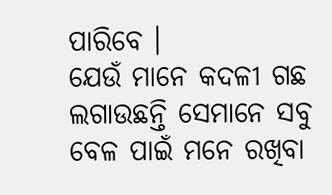ପାରିବେ ।
ଯେଉଁ ମାନେ କଦଳୀ ଗଛ ଲଗାଉଛନ୍ତି ସେମାନେ ସବୁ ବେଳ ପାଇଁ ମନେ ରଖିବା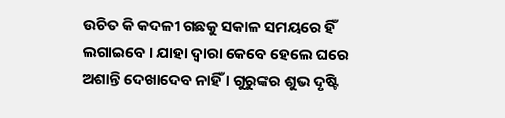ଉଚିତ କି କଦଳୀ ଗଛକୁ ସକାଳ ସମୟରେ ହିଁ ଲଗାଇବେ । ଯାହା ଦ୍ଵାରା କେବେ ହେଲେ ଘରେ ଅଶାନ୍ତି ଦେଖାଦେବ ନାହିଁ । ଗୁରୁଙ୍କର ଶୁଭ ଦୃଷ୍ଟି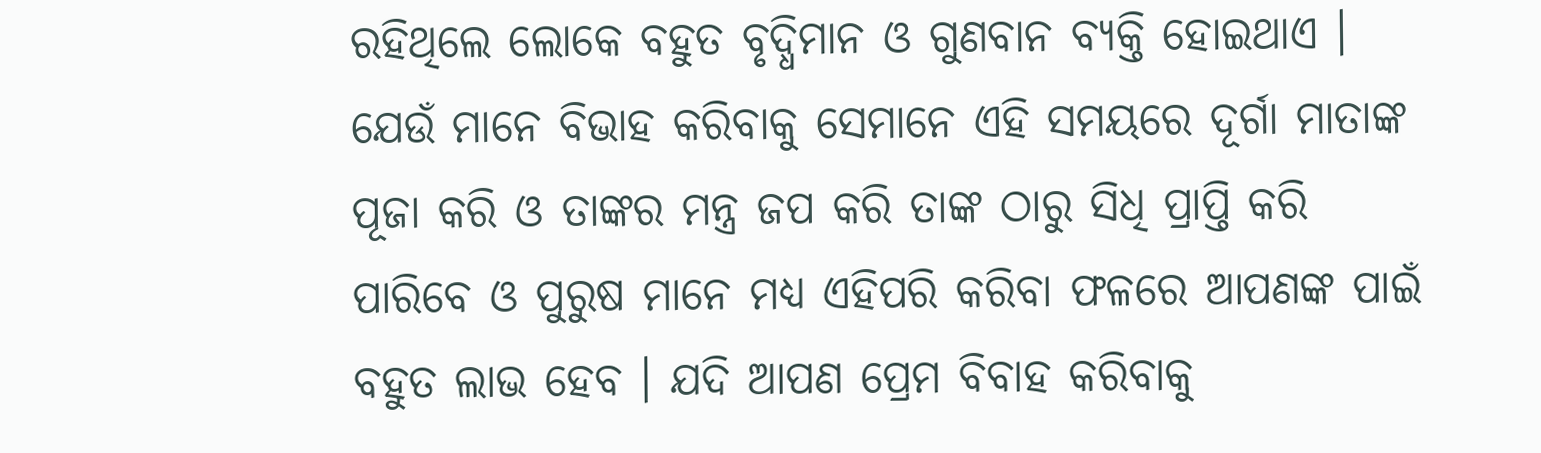ରହିଥିଲେ ଲୋକେ ବହୁତ ବୃଦ୍ଧିମାନ ଓ ଗୁଣବାନ ବ୍ୟକ୍ତି ହୋଇଥାଏ ।
ଯେଉଁ ମାନେ ବିଭାହ କରିବାକୁ ସେମାନେ ଏହି ସମୟରେ ଦୂର୍ଗା ମାତାଙ୍କ ପୂଜା କରି ଓ ତାଙ୍କର ମନ୍ତ୍ର ଜପ କରି ତାଙ୍କ ଠାରୁ ସିଧି ପ୍ରାପ୍ତି କରି ପାରିବେ ଓ ପୁରୁଷ ମାନେ ମଧ୍ୟ ଏହିପରି କରିବା ଫଳରେ ଆପଣଙ୍କ ପାଇଁ ବହୁତ ଲାଭ ହେବ । ଯଦି ଆପଣ ପ୍ରେମ ବିବାହ କରିବାକୁ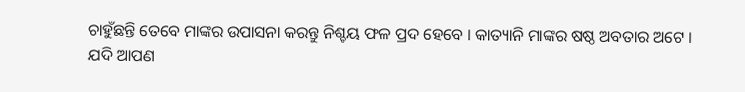ଚାହୁଁଛନ୍ତି ତେବେ ମାଙ୍କର ଉପାସନା କରନ୍ତୁ ନିଶ୍ଚୟ ଫଳ ପ୍ରଦ ହେବେ । କାତ୍ୟାନି ମାଙ୍କର ଷଷ୍ଠ ଅବତାର ଅଟେ ।
ଯଦି ଆପଣ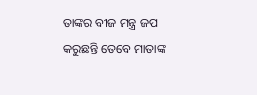ତାଙ୍କର ବୀଜ ମନ୍ତ୍ର ଜପ କରୁଛନ୍ତି ତେବେ ମାତାଙ୍କ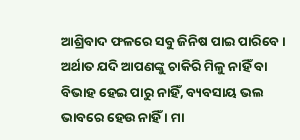ଆଶ୍ରିବାଦ ଫଳରେ ସବୁ ଜିନିଷ ପାଇ ପାରିବେ । ଅର୍ଥାତ ଯଦି ଆପଣଙ୍କୁ ଚାକିରି ମିଳୁ ନାହିଁ ବା ବିଭାହ ହେଇ ପାରୁ ନାହିଁ, ବ୍ୟବସାୟ ଭଲ ଭାବରେ ହେଉ ନାହିଁ । ମା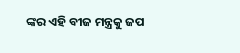ଙ୍କର ଏହି ବୀଜ ମନ୍ତ୍ରକୁ ଜପ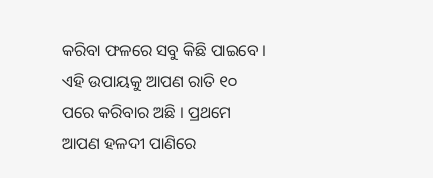କରିବା ଫଳରେ ସବୁ କିଛି ପାଇବେ ।
ଏହି ଉପାୟକୁ ଆପଣ ରାତି ୧୦ ପରେ କରିବାର ଅଛି । ପ୍ରଥମେ ଆପଣ ହଳଦୀ ପାଣିରେ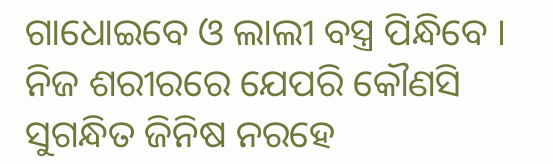ଗାଧୋଇବେ ଓ ଲାଲୀ ବସ୍ତ୍ର ପିନ୍ଧିବେ । ନିଜ ଶରୀରରେ ଯେପରି କୌଣସି ସୁଗନ୍ଧିତ ଜିନିଷ ନରହେ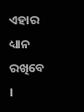ଏହାର ଧ୍ୟାନ ରଖିବେ ।